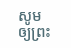សូមឲ្យព្រះ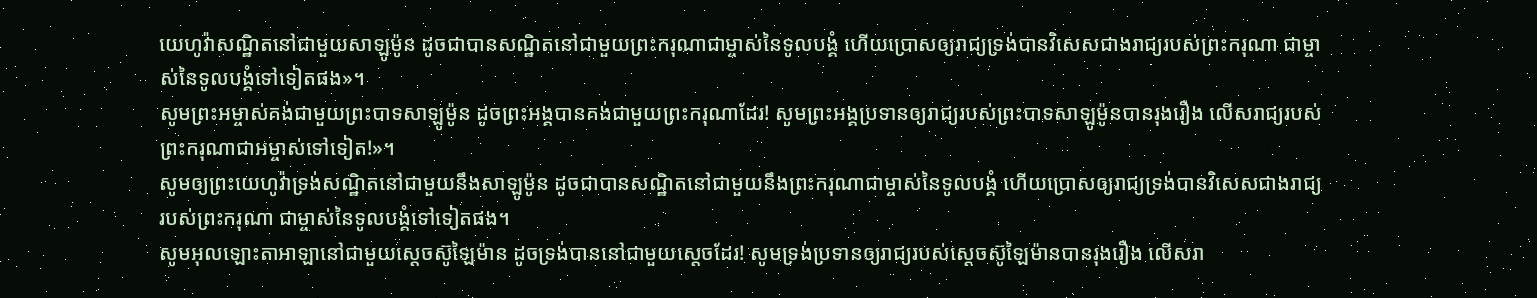យេហូវ៉ាសណ្ឋិតនៅជាមួយសាឡូម៉ូន ដូចជាបានសណ្ឋិតនៅជាមួយព្រះករុណាជាម្ចាស់នៃទូលបង្គំ ហើយប្រោសឲ្យរាជ្យទ្រង់បានវិសេសជាងរាជ្យរបស់ព្រះករុណា ជាម្ចាស់នៃទូលបង្គំទៅទៀតផង»។
សូមព្រះអម្ចាស់គង់ជាមួយព្រះបាទសាឡូម៉ូន ដូចព្រះអង្គបានគង់ជាមួយព្រះករុណាដែរ! សូមព្រះអង្គប្រទានឲ្យរាជ្យរបស់ព្រះបាទសាឡូម៉ូនបានរុងរឿង លើសរាជ្យរបស់ព្រះករុណាជាអម្ចាស់ទៅទៀត!»។
សូមឲ្យព្រះយេហូវ៉ាទ្រង់សណ្ឋិតនៅជាមួយនឹងសាឡូម៉ូន ដូចជាបានសណ្ឋិតនៅជាមួយនឹងព្រះករុណាជាម្ចាស់នៃទូលបង្គំ ហើយប្រោសឲ្យរាជ្យទ្រង់បានវិសេសជាងរាជ្យរបស់ព្រះករុណា ជាម្ចាស់នៃទូលបង្គំទៅទៀតផង។
សូមអុលឡោះតាអាឡានៅជាមួយស្តេចស៊ូឡៃម៉ាន ដូចទ្រង់បាននៅជាមួយស្តេចដែរ! សូមទ្រង់ប្រទានឲ្យរាជ្យរបស់ស្តេចស៊ូឡៃម៉ានបានរុងរឿង លើសរា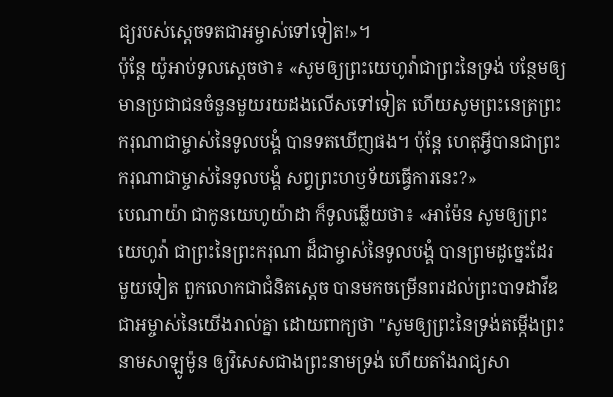ជ្យរបស់ស្តេចទតជាអម្ចាស់ទៅទៀត!»។
ប៉ុន្តែ យ៉ូអាប់ទូលស្ដេចថា៖ «សូមឲ្យព្រះយេហូវ៉ាជាព្រះនៃទ្រង់ បន្ថែមឲ្យមានប្រជាជនចំនួនមួយរយដងលើសទៅទៀត ហើយសូមព្រះនេត្រព្រះករុណាជាម្ចាស់នៃទូលបង្គំ បានទតឃើញផង។ ប៉ុន្តែ ហេតុអ្វីបានជាព្រះករុណាជាម្ចាស់នៃទូលបង្គំ សព្វព្រះហឫទ័យធ្វើការនេះ?»
បេណាយ៉ា ជាកូនយេហូយ៉ាដា ក៏ទូលឆ្លើយថា៖ «អាម៉ែន សូមឲ្យព្រះយេហូវ៉ា ជាព្រះនៃព្រះករុណា ដ៏ជាម្ចាស់នៃទូលបង្គំ បានព្រមដូច្នេះដែរ
មួយទៀត ពួកលោកជាជំនិតស្តេច បានមកចម្រើនពរដល់ព្រះបាទដាវីឌ ជាអម្ចាស់នៃយើងរាល់គ្នា ដោយពាក្យថា "សូមឲ្យព្រះនៃទ្រង់តម្កើងព្រះនាមសាឡូម៉ូន ឲ្យវិសេសជាងព្រះនាមទ្រង់ ហើយតាំងរាជ្យសា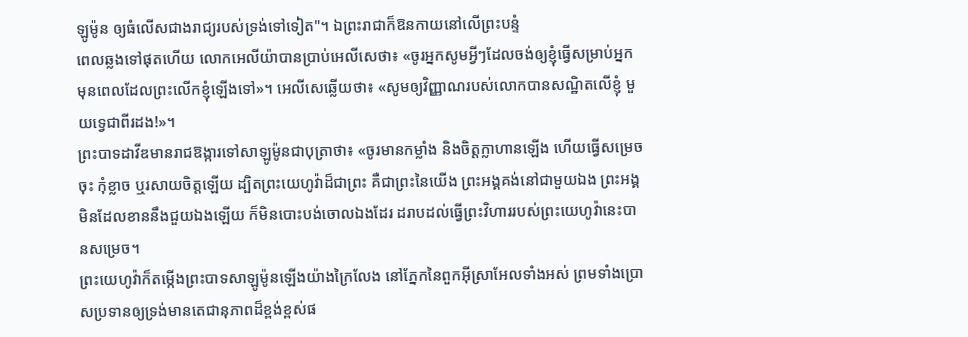ឡូម៉ូន ឲ្យធំលើសជាងរាជ្យរបស់ទ្រង់ទៅទៀត"។ ឯព្រះរាជាក៏ឱនកាយនៅលើព្រះបន្ទំ
ពេលឆ្លងទៅផុតហើយ លោកអេលីយ៉ាបានប្រាប់អេលីសេថា៖ «ចូរអ្នកសូមអ្វីៗដែលចង់ឲ្យខ្ញុំធ្វើសម្រាប់អ្នក មុនពេលដែលព្រះលើកខ្ញុំឡើងទៅ»។ អេលីសេឆ្លើយថា៖ «សូមឲ្យវិញ្ញាណរបស់លោកបានសណ្ឋិតលើខ្ញុំ មួយទ្វេជាពីរដង!»។
ព្រះបាទដាវីឌមានរាជឱង្ការទៅសាឡូម៉ូនជាបុត្រាថា៖ «ចូរមានកម្លាំង និងចិត្តក្លាហានឡើង ហើយធ្វើសម្រេចចុះ កុំខ្លាច ឬរសាយចិត្តឡើយ ដ្បិតព្រះយេហូវ៉ាដ៏ជាព្រះ គឺជាព្រះនៃយើង ព្រះអង្គគង់នៅជាមួយឯង ព្រះអង្គមិនដែលខាននឹងជួយឯងឡើយ ក៏មិនបោះបង់ចោលឯងដែរ ដរាបដល់ធ្វើព្រះវិហាររបស់ព្រះយេហូវ៉ានេះបានសម្រេច។
ព្រះយេហូវ៉ាក៏តម្កើងព្រះបាទសាឡូម៉ូនឡើងយ៉ាងក្រៃលែង នៅភ្នែកនៃពួកអ៊ីស្រាអែលទាំងអស់ ព្រមទាំងប្រោសប្រទានឲ្យទ្រង់មានតេជានុភាពដ៏ខ្ពង់ខ្ពស់ផ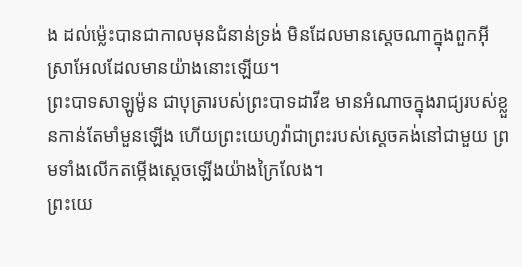ង ដល់ម៉្លេះបានជាកាលមុនជំនាន់ទ្រង់ មិនដែលមានស្តេចណាក្នុងពួកអ៊ីស្រាអែលដែលមានយ៉ាងនោះឡើយ។
ព្រះបាទសាឡូម៉ូន ជាបុត្រារបស់ព្រះបាទដាវីឌ មានអំណាចក្នុងរាជ្យរបស់ខ្លួនកាន់តែមាំមួនឡើង ហើយព្រះយេហូវ៉ាជាព្រះរបស់ស្ដេចគង់នៅជាមួយ ព្រមទាំងលើកតម្កើងស្ដេចឡើងយ៉ាងក្រៃលែង។
ព្រះយេ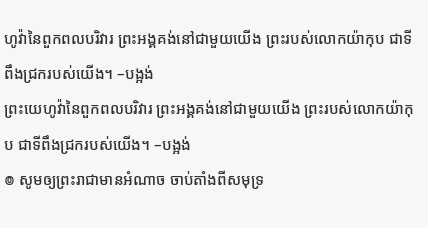ហូវ៉ានៃពួកពលបរិវារ ព្រះអង្គគង់នៅជាមួយយើង ព្រះរបស់លោកយ៉ាកុប ជាទីពឹងជ្រករបស់យើង។ –បង្អង់
ព្រះយេហូវ៉ានៃពួកពលបរិវារ ព្រះអង្គគង់នៅជាមួយយើង ព្រះរបស់លោកយ៉ាកុប ជាទីពឹងជ្រករបស់យើង។ –បង្អង់
៙ សូមឲ្យព្រះរាជាមានអំណាច ចាប់តាំងពីសមុទ្រ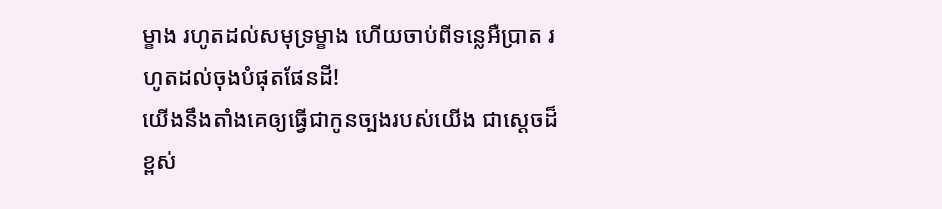ម្ខាង រហូតដល់សមុទ្រម្ខាង ហើយចាប់ពីទន្លេអឺប្រាត រហូតដល់ចុងបំផុតផែនដី!
យើងនឹងតាំងគេឲ្យធ្វើជាកូនច្បងរបស់យើង ជាស្ដេចដ៏ខ្ពស់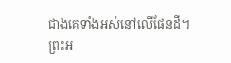ជាងគេទាំងអស់នៅលើផែនដី។
ព្រះអ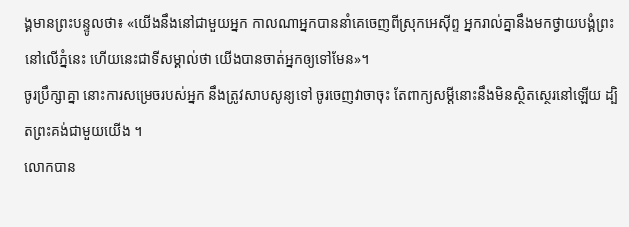ង្គមានព្រះបន្ទូលថា៖ «យើងនឹងនៅជាមួយអ្នក កាលណាអ្នកបាននាំគេចេញពីស្រុកអេស៊ីព្ទ អ្នករាល់គ្នានឹងមកថ្វាយបង្គំព្រះនៅលើភ្នំនេះ ហើយនេះជាទីសម្គាល់ថា យើងបានចាត់អ្នកឲ្យទៅមែន»។
ចូរប្រឹក្សាគ្នា នោះការសម្រេចរបស់អ្នក នឹងត្រូវសាបសូន្យទៅ ចូរចេញវាចាចុះ តែពាក្យសម្ដីនោះនឹងមិនស្ថិតស្ថេរនៅឡើយ ដ្បិតព្រះគង់ជាមួយយើង ។
លោកបាន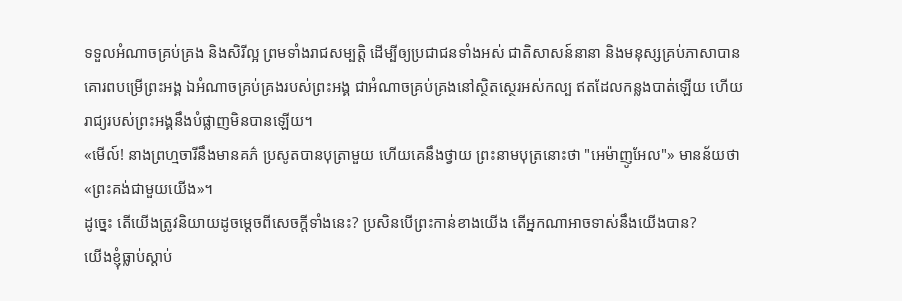ទទួលអំណាចគ្រប់គ្រង និងសិរីល្អ ព្រមទាំងរាជសម្បត្តិ ដើម្បីឲ្យប្រជាជនទាំងអស់ ជាតិសាសន៍នានា និងមនុស្សគ្រប់ភាសាបានគោរពបម្រើព្រះអង្គ ឯអំណាចគ្រប់គ្រងរបស់ព្រះអង្គ ជាអំណាចគ្រប់គ្រងនៅស្ថិតស្ថេរអស់កល្ប ឥតដែលកន្លងបាត់ឡើយ ហើយរាជ្យរបស់ព្រះអង្គនឹងបំផ្លាញមិនបានឡើយ។
«មើល៍! នាងព្រហ្មចារីនឹងមានគភ៌ ប្រសូតបានបុត្រាមួយ ហើយគេនឹងថ្វាយ ព្រះនាមបុត្រនោះថា "អេម៉ាញូអែល"» មានន័យថា «ព្រះគង់ជាមួយយើង»។
ដូច្នេះ តើយើងត្រូវនិយាយដូចម្តេចពីសេចក្តីទាំងនេះ? ប្រសិនបើព្រះកាន់ខាងយើង តើអ្នកណាអាចទាស់នឹងយើងបាន?
យើងខ្ញុំធ្លាប់ស្តាប់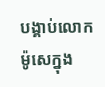បង្គាប់លោកម៉ូសេក្នុង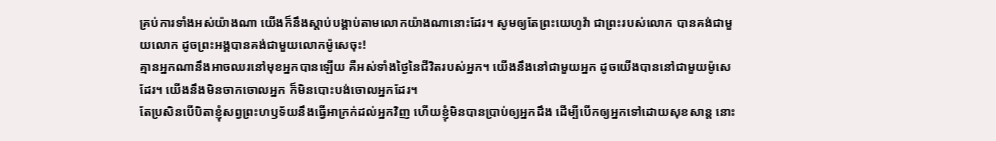គ្រប់ការទាំងអស់យ៉ាងណា យើងក៏នឹងស្តាប់បង្គាប់តាមលោកយ៉ាងណានោះដែរ។ សូមឲ្យតែព្រះយេហូវ៉ា ជាព្រះរបស់លោក បានគង់ជាមួយលោក ដូចព្រះអង្គបានគង់ជាមួយលោកម៉ូសេចុះ!
គ្មានអ្នកណានឹងអាចឈរនៅមុខអ្នកបានឡើយ គឺអស់ទាំងថ្ងៃនៃជីវិតរបស់អ្នក។ យើងនឹងនៅជាមួយអ្នក ដូចយើងបាននៅជាមួយម៉ូសេដែរ។ យើងនឹងមិនចាកចោលអ្នក ក៏មិនបោះបង់ចោលអ្នកដែរ។
តែប្រសិនបើបិតាខ្ញុំសព្វព្រះហឫទ័យនឹងធ្វើអាក្រក់ដល់អ្នកវិញ ហើយខ្ញុំមិនបានប្រាប់ឲ្យអ្នកដឹង ដើម្បីបើកឲ្យអ្នកទៅដោយសុខសាន្ត នោះ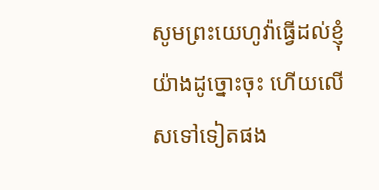សូមព្រះយេហូវ៉ាធ្វើដល់ខ្ញុំយ៉ាងដូច្នោះចុះ ហើយលើសទៅទៀតផង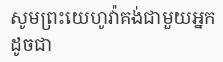សូមព្រះយេហូវ៉ាគង់ជាមួយអ្នក ដូចជា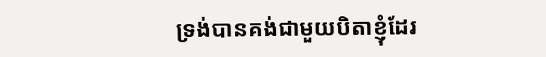ទ្រង់បានគង់ជាមួយបិតាខ្ញុំដែរ